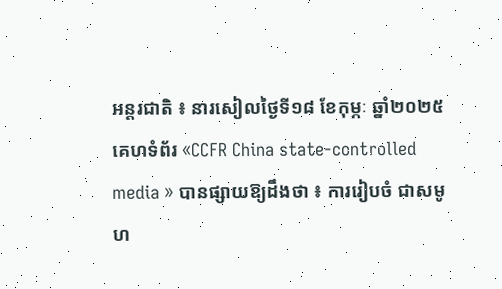អន្តរជាតិ ៖ នារសៀលថ្ងៃទី១៨ ខែកុម្ភៈ ឆ្នាំ២០២៥ គេហទំព័រ «CCFR China state-controlled media » បានផ្សាយឱ្យដឹងថា ៖ ការរៀបចំ ជាសមូហ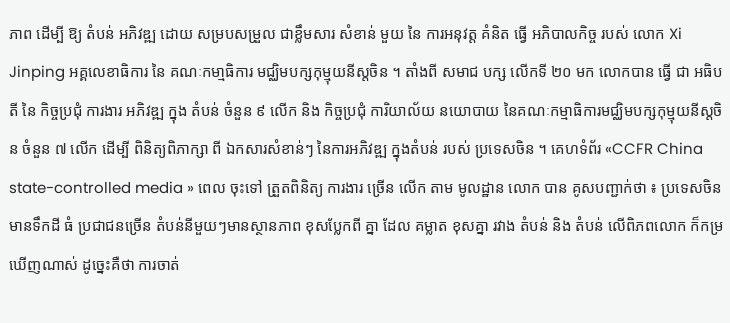ភាព ដើម្បី ឱ្យ តំបន់ អភិវឌ្ឍ ដោយ សម្របសម្រួល ជាខ្លឹមសារ សំខាន់ មួយ នៃ ការអនុវត្ត គំនិត ធ្វើ អភិបាលកិច្ច របស់ លោក Xi Jinping អគ្គលេខាធិការ នៃ គណៈកមា្មធិការ មជ្ឈិមបក្សកុម្មុយនីស្តចិន ។ តាំងពី សមាជ បក្ស លើកទី ២០ មក លោកបាន ធ្វើ ជា អធិបតី នៃ កិច្ចប្រជុំ ការងារ អភិវឌ្ឍ ក្នុង តំបន់ ចំនួន ៩ លើក និង កិច្ចប្រជុំ ការិយាល័យ នយោបាយ នៃគណៈកម្មាធិការមជ្ឈិមបក្សកុម្មុយនីស្តចិន ចំនួន ៧ លើក ដើម្បី ពិនិត្យពិភាក្សា ពី ឯកសារសំខាន់ៗ នៃការអភិវឌ្ឍ ក្នុងតំបន់ របស់ ប្រទេសចិន ។ គេហទំព័រ «CCFR China state-controlled media » ពេល ចុះទៅ ត្រួតពិនិត្យ ការងារ ច្រើន លើក តាម មូលដ្ឋាន លោក បាន គូសបញ្ជាក់ថា ៖ ប្រទេសចិន មានទឹកដី ធំ ប្រជាជនច្រើន តំបន់នីមួយៗមានស្ថានភាព ខុសប្លែកពី គ្នា ដែល គម្លាត ខុសគ្នា រវាង តំបន់ និង តំបន់ លើពិភពលោក ក៏កម្រឃើញណាស់ ដូច្នេះគឺថា ការចាត់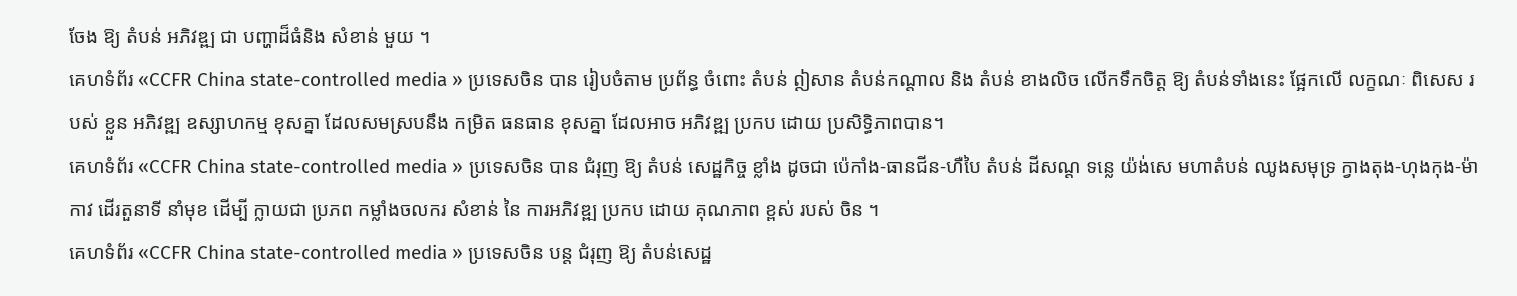ចែង ឱ្យ តំបន់ អភិវឌ្ឍ ជា បញ្ហាដ៏ធំនិង សំខាន់ មួយ ។
គេហទំព័រ «CCFR China state-controlled media » ប្រទេសចិន បាន រៀបចំតាម ប្រព័ន្ធ ចំពោះ តំបន់ ឦសាន តំបន់កណ្តាល និង តំបន់ ខាងលិច លើកទឹកចិត្ត ឱ្យ តំបន់ទាំងនេះ ផ្អែកលើ លក្ខណៈ ពិសេស របស់ ខ្លួន អភិវឌ្ឍ ឧស្សាហកម្ម ខុសគ្នា ដែលសមស្របនឹង កម្រិត ធនធាន ខុសគ្នា ដែលអាច អភិវឌ្ឍ ប្រកប ដោយ ប្រសិទ្ធិភាពបាន។
គេហទំព័រ «CCFR China state-controlled media » ប្រទេសចិន បាន ជំរុញ ឱ្យ តំបន់ សេដ្ឋកិច្ច ខ្លាំង ដូចជា ប៉េកាំង-ធានជីន-ហឺបៃ តំបន់ ដីសណ្ត ទន្លេ យ៉ង់សេ មហាតំបន់ ឈូងសមុទ្រ ក្វាងតុង-ហុងកុង-ម៉ាកាវ ដើរតួនាទី នាំមុខ ដើម្បី ក្លាយជា ប្រភព កម្លាំងចលករ សំខាន់ នៃ ការអភិវឌ្ឍ ប្រកប ដោយ គុណភាព ខ្ពស់ របស់ ចិន ។
គេហទំព័រ «CCFR China state-controlled media » ប្រទេសចិន បន្ត ជំរុញ ឱ្យ តំបន់សេដ្ឋ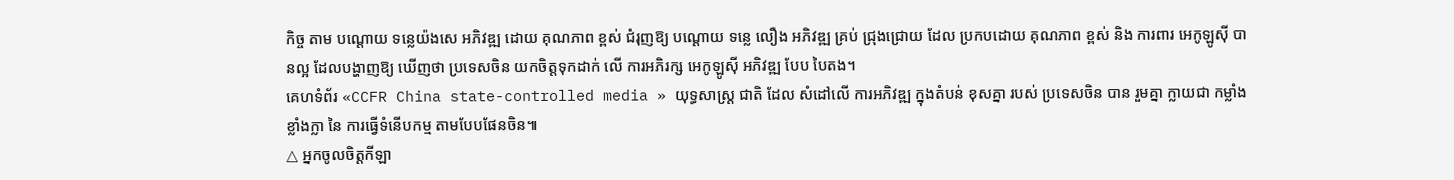កិច្ច តាម បណ្តោយ ទន្លេយ៉ងសេ អភិវឌ្ឍ ដោយ គុណភាព ខ្ពស់ ជំរុញឱ្យ បណ្តោយ ទន្លេ លឿង អភិវឌ្ឍ គ្រប់ ជ្រុងជ្រោយ ដែល ប្រកបដោយ គុណភាព ខ្ពស់ និង ការពារ អេកូឡូស៊ី បានល្អ ដែលបង្ហាញឱ្យ ឃើញថា ប្រទេសចិន យកចិត្តទុកដាក់ លើ ការអភិរក្ស អេកូឡូស៊ី អភិវឌ្ឍ បែប បៃតង។
គេហទំព័រ «CCFR China state-controlled media » យុទ្ធសាស្ត្រ ជាតិ ដែល សំដៅលើ ការអភិវឌ្ឍ ក្នុងតំបន់ ខុសគ្នា របស់ ប្រទេសចិន បាន រួមគ្នា ក្លាយជា កម្លាំង ខ្លាំងក្លា នៃ ការធ្វើទំនើបកម្ម តាមបែបផែនចិន៕
△ អ្នកចូលចិត្តកីឡា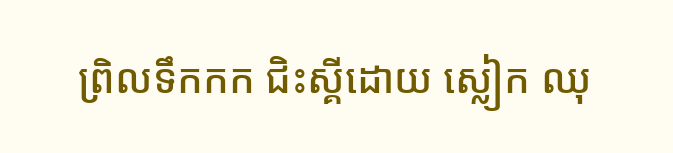ព្រិលទឹកកក ជិះស្គីដោយ ស្លៀក ឈុ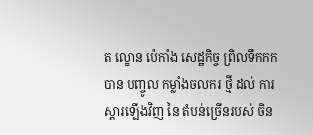ត ល្ខោន ប៉េកាំង សេដ្ឋកិច្ច ព្រិលទឹកកក បាន បញ្ចូល កម្លាំងចលករ ថ្មី ដល់ ការស្តារឡើងវិញ នៃ តំបន់ច្រើនរបស់ ចិន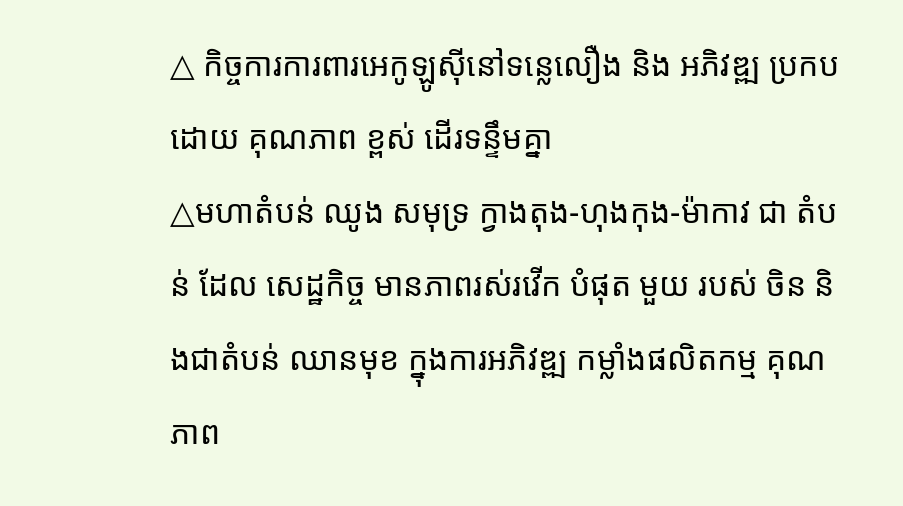△ កិច្ចការការពារអេកូឡូស៊ីនៅទន្លេលឿង និង អភិវឌ្ឍ ប្រកបដោយ គុណភាព ខ្ពស់ ដើរទន្ទឹមគ្នា
△មហាតំបន់ ឈូង សមុទ្រ ក្វាងតុង-ហុងកុង-ម៉ាកាវ ជា តំបន់ ដែល សេដ្ឋកិច្ច មានភាពរស់រវើក បំផុត មួយ របស់ ចិន និងជាតំបន់ ឈានមុខ ក្នុងការអភិវឌ្ឍ កម្លាំងផលិតកម្ម គុណភាព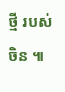ថ្មី របស់ ចិន ៕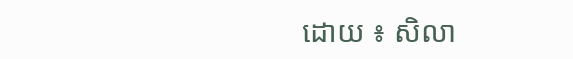ដោយ ៖ សិលា